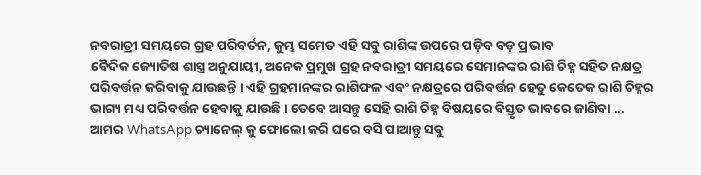ନବରାତ୍ରୀ ସମୟରେ ଗ୍ରହ ପରିବର୍ତନ, କୁମ୍ଭ ସମେତ ଏହି ସବୁ ରାଶିଙ୍କ ଉପରେ ପଡ଼ିବ ବଡ଼ ପ୍ରଭାବ
ବୈଦିକ ଜ୍ୟୋତିଷ ଶାସ୍ତ୍ର ଅନୁଯାୟୀ, ଅନେକ ପ୍ରମୁଖ ଗ୍ରହ ନବରାତ୍ରୀ ସମୟରେ ସେମାନଙ୍କର ରାଶି ଚିହ୍ନ ସହିତ ନକ୍ଷତ୍ର ପରିବର୍ତ୍ତନ କରିବାକୁ ଯାଉଛନ୍ତି । ଏହି ଗ୍ରହମାନଙ୍କର ରାଶିଫଳ ଏବଂ ନକ୍ଷତ୍ରରେ ପରିବର୍ତ୍ତନ ହେତୁ କେତେକ ରାଶି ଚିହ୍ନର ଭାଗ୍ୟ ମଧ୍ୟ ପରିବର୍ତ୍ତନ ହେବାକୁ ଯାଉଛି । ତେବେ ଆସନ୍ତୁ ସେହି ରାଶି ଚିହ୍ନ ବିଷୟରେ ବିସ୍ତୃତ ଭାବରେ ଜାଣିବା ...
ଆମର WhatsApp ଚ୍ୟାନେଲ୍ କୁ ଫୋଲୋ କରି ଘରେ ବସି ପାଆନ୍ତୁ ସବୁ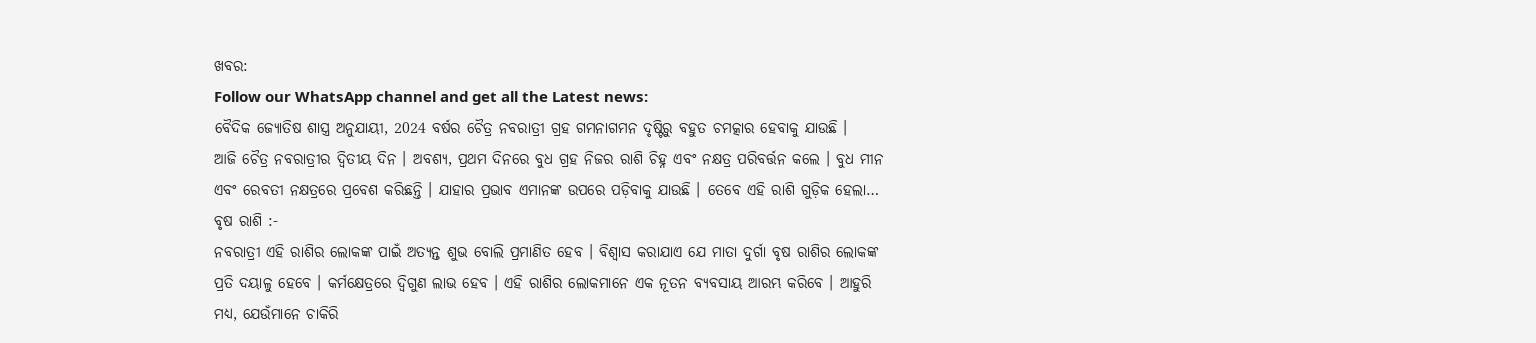ଖବର:
Follow our WhatsApp channel and get all the Latest news:
ବୈଦିକ ଜ୍ୟୋତିଷ ଶାସ୍ତ୍ର ଅନୁଯାୟୀ, 2024 ବର୍ଷର ଚୈତ୍ର ନବରାତ୍ରୀ ଗ୍ରହ ଗମନାଗମନ ଦୃଷ୍ଟିରୁ ବହୁତ ଚମତ୍କାର ହେବାକୁ ଯାଉଛି ।
ଆଜି ଚୈତ୍ର ନବରାତ୍ରୀର ଦ୍ୱିତୀୟ ଦିନ । ଅବଶ୍ୟ, ପ୍ରଥମ ଦିନରେ ବୁଧ ଗ୍ରହ ନିଜର ରାଶି ଚିହ୍ନ ଏବଂ ନକ୍ଷତ୍ର ପରିବର୍ତ୍ତନ କଲେ । ବୁଧ ମୀନ ଏବଂ ରେବତୀ ନକ୍ଷତ୍ରରେ ପ୍ରବେଶ କରିଛନ୍ତି । ଯାହାର ପ୍ରଭାବ ଏମାନଙ୍କ ଉପରେ ପଡ଼ିବାକୁ ଯାଉଛି । ତେବେ ଏହି ରାଶି ଗୁଡ଼ିକ ହେଲା…
ବୃଷ ରାଶି :-
ନବରାତ୍ରୀ ଏହି ରାଶିର ଲୋକଙ୍କ ପାଇଁ ଅତ୍ୟନ୍ତ ଶୁଭ ବୋଲି ପ୍ରମାଣିତ ହେବ । ବିଶ୍ବାସ କରାଯାଏ ଯେ ମାତା ଦୁର୍ଗା ବୃଷ ରାଶିର ଲୋକଙ୍କ ପ୍ରତି ଦୟାଳୁ ହେବେ । କର୍ମକ୍ଷେତ୍ରରେ ଦ୍ୱିଗୁଣ ଲାଭ ହେବ । ଏହି ରାଶିର ଲୋକମାନେ ଏକ ନୂତନ ବ୍ୟବସାୟ ଆରମ୍ଭ କରିବେ । ଆହୁରି ମଧ୍ୟ, ଯେଉଁମାନେ ଚାକିରି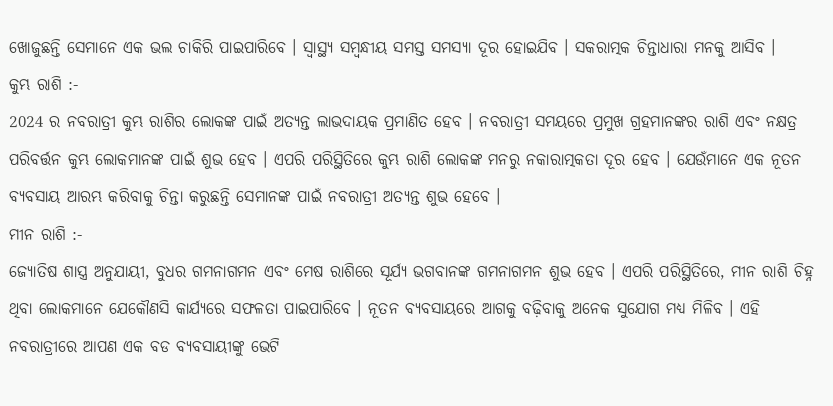ଖୋଜୁଛନ୍ତି ସେମାନେ ଏକ ଭଲ ଚାକିରି ପାଇପାରିବେ । ସ୍ୱାସ୍ଥ୍ୟ ସମ୍ବନ୍ଧୀୟ ସମସ୍ତ ସମସ୍ୟା ଦୂର ହୋଇଯିବ । ସକରାତ୍ମକ ଚିନ୍ତାଧାରା ମନକୁ ଆସିବ ।
କୁମ୍ଭ ରାଶି :-
2024 ର ନବରାତ୍ରୀ କୁମ୍ଭ ରାଶିର ଲୋକଙ୍କ ପାଇଁ ଅତ୍ୟନ୍ତ ଲାଭଦାୟକ ପ୍ରମାଣିତ ହେବ । ନବରାତ୍ରୀ ସମୟରେ ପ୍ରମୁଖ ଗ୍ରହମାନଙ୍କର ରାଶି ଏବଂ ନକ୍ଷତ୍ର ପରିବର୍ତ୍ତନ କୁମ୍ଭ ଲୋକମାନଙ୍କ ପାଇଁ ଶୁଭ ହେବ । ଏପରି ପରିସ୍ଥିତିରେ କୁମ୍ଭ ରାଶି ଲୋକଙ୍କ ମନରୁ ନକାରାତ୍ମକତା ଦୂର ହେବ । ଯେଉଁମାନେ ଏକ ନୂତନ ବ୍ୟବସାୟ ଆରମ୍ଭ କରିବାକୁ ଚିନ୍ତା କରୁଛନ୍ତି ସେମାନଙ୍କ ପାଇଁ ନବରାତ୍ରୀ ଅତ୍ୟନ୍ତ ଶୁଭ ହେବେ ।
ମୀନ ରାଶି :-
ଜ୍ୟୋତିଷ ଶାସ୍ତ୍ର ଅନୁଯାୟୀ, ବୁଧର ଗମନାଗମନ ଏବଂ ମେଷ ରାଶିରେ ସୂର୍ଯ୍ୟ ଭଗବାନଙ୍କ ଗମନାଗମନ ଶୁଭ ହେବ । ଏପରି ପରିସ୍ଥିତିରେ, ମୀନ ରାଶି ଚିହ୍ନ ଥିବା ଲୋକମାନେ ଯେକୌଣସି କାର୍ଯ୍ୟରେ ସଫଳତା ପାଇପାରିବେ । ନୂତନ ବ୍ୟବସାୟରେ ଆଗକୁ ବଢ଼ିବାକୁ ଅନେକ ସୁଯୋଗ ମଧ୍ୟ ମିଳିବ । ଏହି ନବରାତ୍ରୀରେ ଆପଣ ଏକ ବଡ ବ୍ୟବସାୟୀଙ୍କୁ ଭେଟି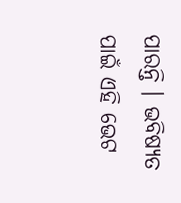ପାରନ୍ତି । ଭବିଷ୍ୟତ ପାଇଁ ଏହି ଭେଟ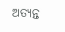ଅତ୍ୟନ୍ତ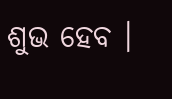ଶୁଭ ହେବ ।